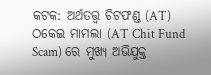କଟକ: ଅର୍ଥତତ୍ତ୍ବ ଚିଟଫଣ୍ଡ (AT) ଠକେଇ ମାମଲା (AT Chit Fund Scam) ରେ ମୁଖ୍ୟ ଅଭିଯୁକ୍ତ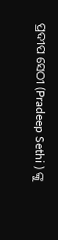ପ୍ରଦୀପ ସେଠୀ (Pradeep Sethi ) ଙ୍କୁ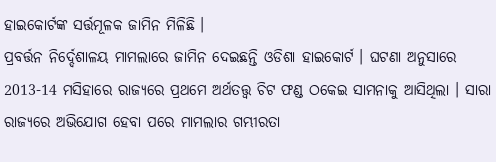ହାଇକୋର୍ଟଙ୍କ ସର୍ତ୍ତମୂଳକ ଜାମିନ ମିଳିଛି ।
ପ୍ରବର୍ତ୍ତନ ନିର୍ଦ୍ଦେଶାଳୟ ମାମଲାରେ ଜାମିନ ଦେଇଛନ୍ତି ଓଡିଶା ହାଇକୋର୍ଟ । ଘଟଣା ଅନୁସାରେ 2013-14 ମସିହାରେ ରାଜ୍ୟରେ ପ୍ରଥମେ ଅର୍ଥତତ୍ତ୍ବ ଚିଟ ଫଣ୍ଡ ଠକେଇ ସାମନାକୁ ଆସିଥିଲା । ସାରା ରାଜ୍ୟରେ ଅଭିଯୋଗ ହେବା ପରେ ମାମଲାର ଗମ୍ଭୀରତା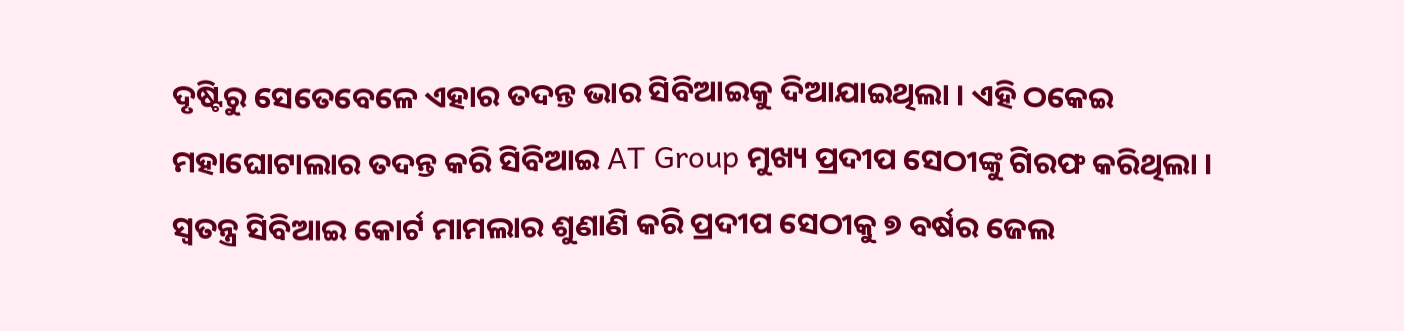ଦୃଷ୍ଟିରୁ ସେତେବେଳେ ଏହାର ତଦନ୍ତ ଭାର ସିବିଆଇକୁ ଦିଆଯାଇଥିଲା । ଏହି ଠକେଇ ମହାଘୋଟାଲାର ତଦନ୍ତ କରି ସିବିଆଇ AT Group ମୁଖ୍ୟ ପ୍ରଦୀପ ସେଠୀଙ୍କୁ ଗିରଫ କରିଥିଲା । ସ୍ବତନ୍ତ୍ର ସିବିଆଇ କୋର୍ଟ ମାମଲାର ଶୁଣାଣି କରି ପ୍ରଦୀପ ସେଠୀକୁ ୭ ବର୍ଷର ଜେଲ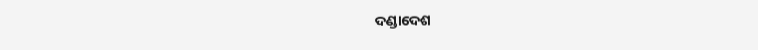ଦଣ୍ଡାଦେଶ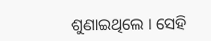ଶୁଣାଇଥିଲେ । ସେହି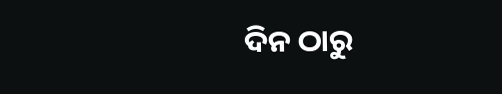ଦିନ ଠାରୁ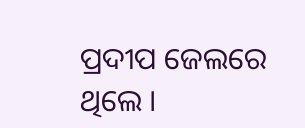ପ୍ରଦୀପ ଜେଲରେ ଥିଲେ ।